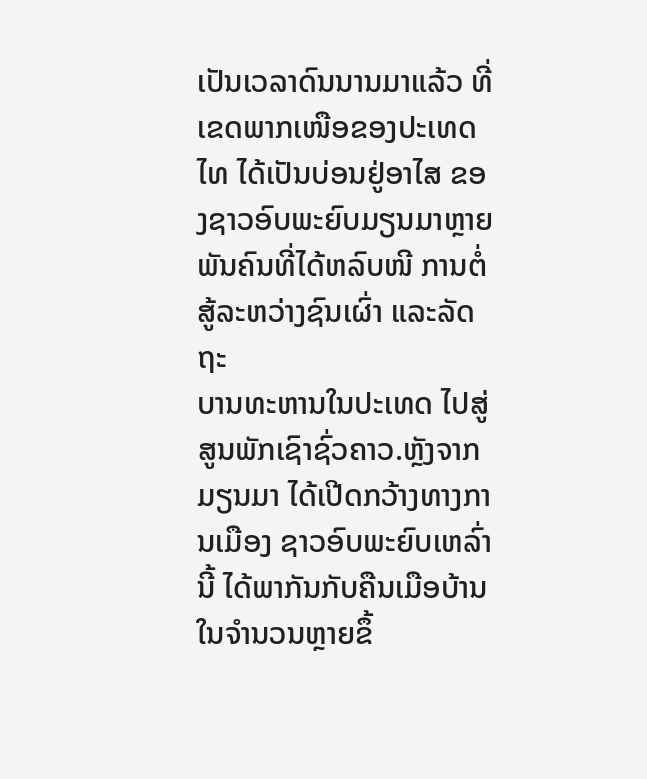ເປັນເວລາດົນນານມາແລ້ວ ທີ່ເຂດພາກເໜືອຂອງປະເທດ
ໄທ ໄດ້ເປັນບ່ອນຢູ່ອາໄສ ຂອງຊາວອົບພະຍົບມຽນມາຫຼາຍ
ພັນຄົນທີ່ໄດ້ຫລົບໜີ ການຕໍ່ສູ້ລະຫວ່າງຊົນເຜົ່າ ແລະລັດຖະ
ບານທະຫານໃນປະເທດ ໄປສູ່ສູນພັກເຊົາຊົ່ວຄາວ.ຫຼັງຈາກ
ມຽນມາ ໄດ້ເປີດກວ້າງທາງການເມືອງ ຊາວອົບພະຍົບເຫລົ່າ
ນີ້ ໄດ້ພາກັນກັບຄືນເມືອບ້ານ ໃນຈຳນວນຫຼາຍຂຶ້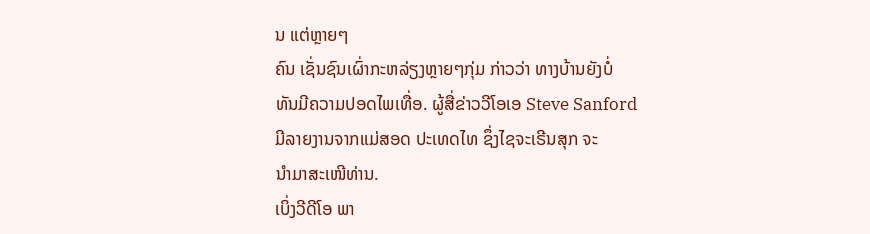ນ ແຕ່ຫຼາຍໆ
ຄົນ ເຊັ່ນຊົນເຜົ່າກະຫລ່ຽງຫຼາຍໆກຸ່ມ ກ່າວວ່າ ທາງບ້ານຍັງບໍ່
ທັນມີຄວາມປອດໄພເທື່ອ. ຜູ້ສື່ຂ່າວວີໂອເອ Steve Sanford
ມີລາຍງານຈາກແມ່ສອດ ປະເທດໄທ ຊຶ່ງໄຊຈະເຣີນສຸກ ຈະ
ນຳມາສະເໜີທ່ານ.
ເບິ່ງວີດີໂອ ພາ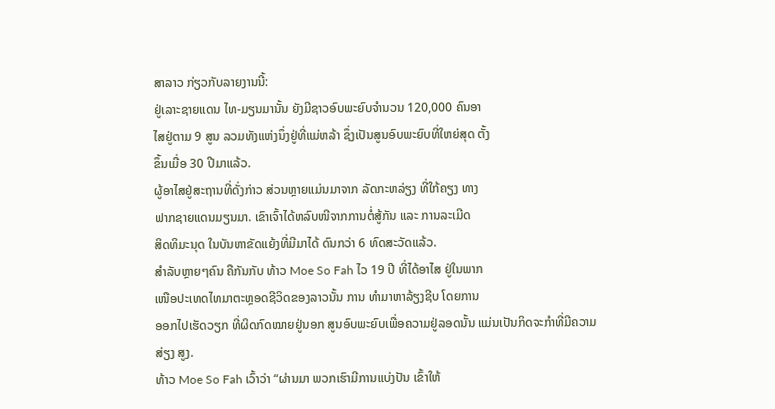ສາລາວ ກ່ຽວກັບລາຍງານນີ້:
ຢູ່ເລາະຊາຍແດນ ໄທ-ມຽນມານັ້ນ ຍັງມີຊາວອົບພະຍົບຈຳນວນ 120,000 ຄົນອາ
ໄສຢູ່ຕາມ 9 ສູນ ລວມທັງແຫ່ງນຶ່ງຢູ່ທີ່ແມ່ຫລ້າ ຊຶ່ງເປັນສູນອົບພະຍົບທີ່ໃຫຍ່ສຸດ ຕັ້ງ
ຂຶ້ນເມື່ອ 30 ປີມາແລ້ວ.
ຜູ້ອາໄສຢູ່ສະຖານທີ່ດັ່ງກ່າວ ສ່ວນຫຼາຍແມ່ນມາຈາກ ລັດກະຫລ່ຽງ ທີ່ໃກ້ຄຽງ ທາງ
ຟາກຊາຍແດນມຽນມາ. ເຂົາເຈົ້າໄດ້ຫລົບໜີຈາກການຕໍ່ສູ້ກັນ ແລະ ການລະເມີດ
ສິດທິມະນຸດ ໃນບັນຫາຂັດແຍ້ງທີ່ມີມາໄດ້ ດົນກວ່າ 6 ທົດສະວັດແລ້ວ.
ສຳລັບຫຼາຍໆຄົນ ຄືກັນກັບ ທ້າວ Moe So Fah ໄວ 19 ປີ ທີ່ໄດ້ອາໄສ ຢູ່ໃນພາກ
ເໜືອປະເທດໄທມາຕະຫຼອດຊີວິດຂອງລາວນັ້ນ ການ ທຳມາຫາລ້ຽງຊີບ ໂດຍການ
ອອກໄປເຮັດວຽກ ທີ່ຜິດກົດໝາຍຢູ່ນອກ ສູນອົບພະຍົບເພື່ອຄວາມຢູ່ລອດນັ້ນ ແມ່ນເປັນກິດຈະກຳທີ່ມີຄວາມສ່ຽງ ສູງ.
ທ້າວ Moe So Fah ເວົ້າວ່າ “ຜ່ານມາ ພວກເຮົາມີການແບ່ງປັນ ເຂົ້າໃຫ້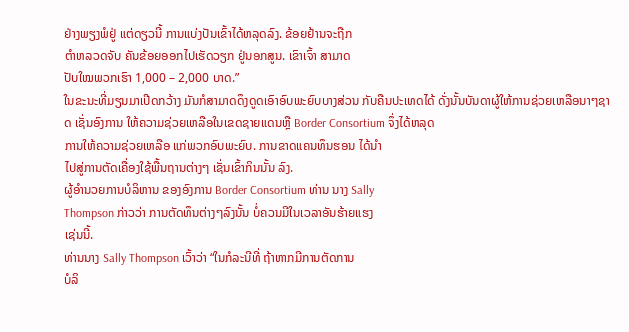ຢ່າງພຽງພໍຢູ່ ແຕ່ດຽວນີ້ ການແບ່ງປັນເຂົ້າໄດ້ຫລຸດລົງ. ຂ້ອຍຢ້ານຈະຖືກ
ຕຳຫລວດຈັບ ຄັນຂ້ອຍອອກໄປເຮັດວຽກ ຢູ່ນອກສູນ. ເຂົາເຈົ້າ ສາມາດ
ປັບໃໝພວກເຮົາ 1,000 – 2,000 ບາດ.”
ໃນຂະນະທີ່ມຽນມາເປີດກວ້າງ ມັນກໍສາມາດດຶງດູດເອົາອົບພະຍົບບາງສ່ວນ ກັບຄືນປະເທດໄດ້ ດັ່ງນັ້ນບັນດາຜູ້ໃຫ້ການຊ່ວຍເຫລືອນາໆຊາດ ເຊັ່ນອົງການ ໃຫ້ຄວາມຊ່ວຍເຫລືອໃນເຂດຊາຍແດນຫຼື Border Consortium ຈຶ່ງໄດ້ຫລຸດ
ການໃຫ້ຄວາມຊ່ວຍເຫລືອ ແກ່ພວກອົບພະຍົບ. ການຂາດແຄນທຶນຮອນ ໄດ້ນຳ
ໄປສູ່ການຕັດເຄື່ອງໃຊ້ພື້ນຖານຕ່າງໆ ເຊັ່ນເຂົ້າກິນນັ້ນ ລົງ.
ຜູ້ອຳນວຍການບໍລິຫານ ຂອງອົງການ Border Consortium ທ່ານ ນາງ Sally
Thompson ກ່າວວ່າ ການຕັດທຶນຕ່າງໆລົງນັ້ນ ບໍ່ຄວນມີໃນເວລາອັນຮ້າຍແຮງ
ເຊ່ນນີ້.
ທ່ານນາງ Sally Thompson ເວົ້າວ່າ “ໃນກໍລະນີທີ່ ຖ້າຫາກມີການຕັດການ
ບໍລິ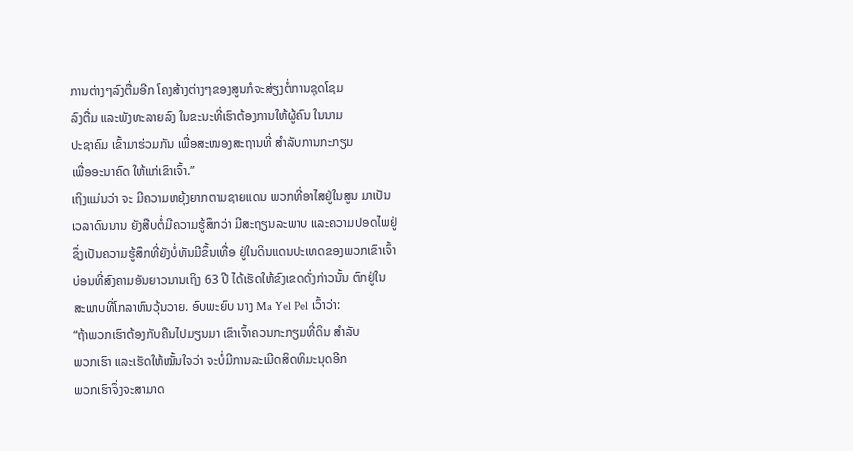ການຕ່າງໆລົງຕື່ມອີກ ໂຄງສ້າງຕ່າງໆຂອງສູນກໍຈະສ່ຽງຕໍ່ການຊຸດໂຊມ
ລົງຕື່ມ ແລະພັງທະລາຍລົງ ໃນຂະນະທີ່ເຮົາຕ້ອງການໃຫ້ຜູ້ຄົນ ໃນນາມ
ປະຊາຄົມ ເຂົ້າມາຮ່ວມກັນ ເພື່ອສະໜອງສະຖານທີ່ ສຳລັບການກະກຽມ
ເພື່ອອະນາຄົດ ໃຫ້ແກ່ເຂົາເຈົ້າ.”
ເຖິງແມ່ນວ່າ ຈະ ມີຄວາມຫຍຸ້ງຍາກຕາມຊາຍແດນ ພວກທີ່ອາໄສຢູ່ໃນສູນ ມາເປັນ
ເວລາດົນນານ ຍັງສືບຕໍ່ມີຄວາມຮູ້ສຶກວ່າ ມີສະຖຽນລະພາບ ແລະຄວາມປອດໄພຢູ່
ຊຶ່ງເປັນຄວາມຮູ້ສຶກທີ່ຍັງບໍ່ທັນມີຂຶ້ນເທື່ອ ຢູ່ໃນດິນແດນປະເທດຂອງພວກເຂົາເຈົ້າ
ບ່ອນທີ່ສົງຄາມອັນຍາວນານເຖິງ 63 ປີ ໄດ້ເຮັດໃຫ້ຂົງເຂດດັ່ງກ່າວນັ້ນ ຕົກຢູ່ໃນ
ສະພາບທີ່ໂກລາຫົນວຸ້ນວາຍ. ອົບພະຍົບ ນາງ Ma Yel Pel ເວົ້າວ່າ:
“ຖ້າພວກເຮົາຕ້ອງກັບຄືນໄປມຽນມາ ເຂົາເຈົ້າຄວນກະກຽມທີ່ດິນ ສຳລັບ
ພວກເຮົາ ແລະເຮັດໃຫ້ໝັ້ນໃຈວ່າ ຈະບໍ່ມີການລະເມີດສິດທິມະນຸດອີກ
ພວກເຮົາຈຶ່ງຈະສາມາດ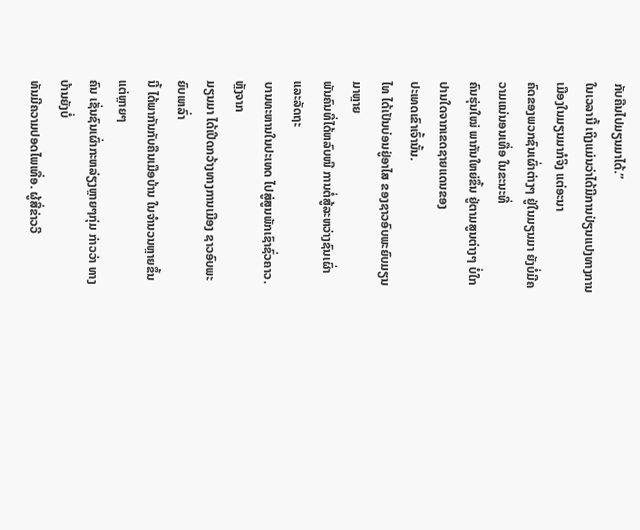ກັບຄືນໄປມຽນມາໄດ້.”
ໃນເວລານີ້ ເຖິງແມ່ນວ່າໄດ້ມີການປ່ຽນແປງທາງການເມືອງໃນມຽນມາກໍຈິງ ແຕ່ອະນາ
ຄົດຂອງພວກຊົນເຜົ່າຕ່າງໆ ຢູ່ໃນມຽນມາ ຍັງບໍ່ມີຄວາມແນ່ນອນເທື່ອ ໃນຂະນະທີ່
ຄົນຮຸ່ນໃໝ່ ພາກັນໃຫຍ່ຂຶ້ນ ຢູ່ຕາມສູນຕ່າງໆ ບໍ່ໃກປານໃດຈາກເຂດຊາຍແດນຂອງ
ປະເທດເຂົາເຈົ້ານັ້ນ.
ໄທ ໄດ້ເປັນບ່ອນຢູ່ອາໄສ ຂອງຊາວອົບພະຍົບມຽນມາຫຼາຍ
ພັນຄົນທີ່ໄດ້ຫລົບໜີ ການຕໍ່ສູ້ລະຫວ່າງຊົນເຜົ່າ ແລະລັດຖະ
ບານທະຫານໃນປະເທດ ໄປສູ່ສູນພັກເຊົາຊົ່ວຄາວ.ຫຼັງຈາກ
ມຽນມາ ໄດ້ເປີດກວ້າງທາງການເມືອງ ຊາວອົບພະຍົບເຫລົ່າ
ນີ້ ໄດ້ພາກັນກັບຄືນເມືອບ້ານ ໃນຈຳນວນຫຼາຍຂຶ້ນ ແຕ່ຫຼາຍໆ
ຄົນ ເຊັ່ນຊົນເຜົ່າກະຫລ່ຽງຫຼາຍໆກຸ່ມ ກ່າວວ່າ ທາງບ້ານຍັງບໍ່
ທັນມີຄວາມປອດໄພເທື່ອ. ຜູ້ສື່ຂ່າວວີ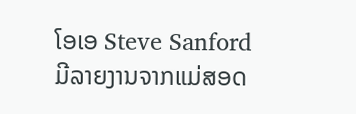ໂອເອ Steve Sanford
ມີລາຍງານຈາກແມ່ສອດ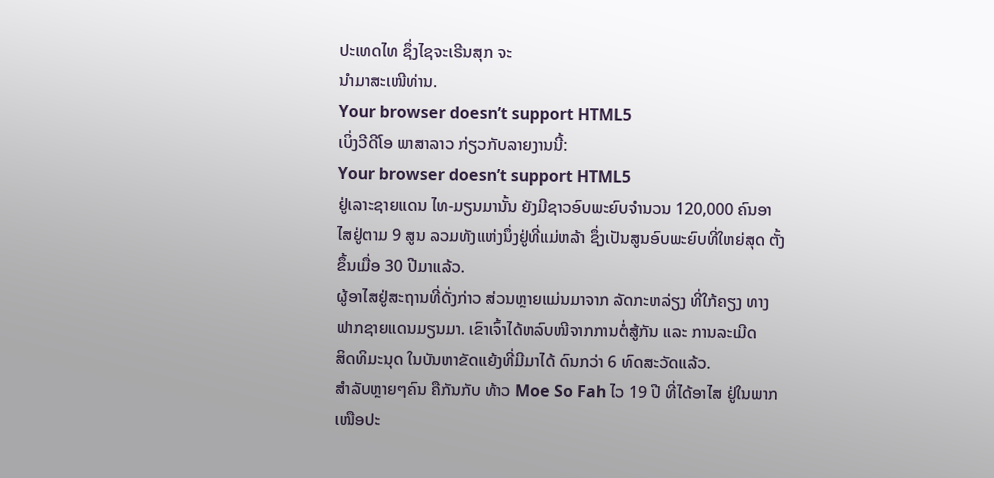ປະເທດໄທ ຊຶ່ງໄຊຈະເຣີນສຸກ ຈະ
ນຳມາສະເໜີທ່ານ.
Your browser doesn’t support HTML5
ເບິ່ງວີດີໂອ ພາສາລາວ ກ່ຽວກັບລາຍງານນີ້:
Your browser doesn’t support HTML5
ຢູ່ເລາະຊາຍແດນ ໄທ-ມຽນມານັ້ນ ຍັງມີຊາວອົບພະຍົບຈຳນວນ 120,000 ຄົນອາ
ໄສຢູ່ຕາມ 9 ສູນ ລວມທັງແຫ່ງນຶ່ງຢູ່ທີ່ແມ່ຫລ້າ ຊຶ່ງເປັນສູນອົບພະຍົບທີ່ໃຫຍ່ສຸດ ຕັ້ງ
ຂຶ້ນເມື່ອ 30 ປີມາແລ້ວ.
ຜູ້ອາໄສຢູ່ສະຖານທີ່ດັ່ງກ່າວ ສ່ວນຫຼາຍແມ່ນມາຈາກ ລັດກະຫລ່ຽງ ທີ່ໃກ້ຄຽງ ທາງ
ຟາກຊາຍແດນມຽນມາ. ເຂົາເຈົ້າໄດ້ຫລົບໜີຈາກການຕໍ່ສູ້ກັນ ແລະ ການລະເມີດ
ສິດທິມະນຸດ ໃນບັນຫາຂັດແຍ້ງທີ່ມີມາໄດ້ ດົນກວ່າ 6 ທົດສະວັດແລ້ວ.
ສຳລັບຫຼາຍໆຄົນ ຄືກັນກັບ ທ້າວ Moe So Fah ໄວ 19 ປີ ທີ່ໄດ້ອາໄສ ຢູ່ໃນພາກ
ເໜືອປະ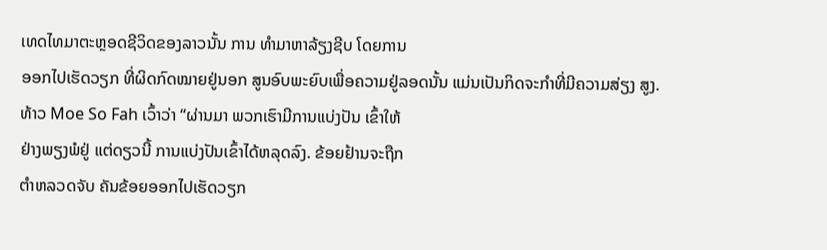ເທດໄທມາຕະຫຼອດຊີວິດຂອງລາວນັ້ນ ການ ທຳມາຫາລ້ຽງຊີບ ໂດຍການ
ອອກໄປເຮັດວຽກ ທີ່ຜິດກົດໝາຍຢູ່ນອກ ສູນອົບພະຍົບເພື່ອຄວາມຢູ່ລອດນັ້ນ ແມ່ນເປັນກິດຈະກຳທີ່ມີຄວາມສ່ຽງ ສູງ.
ທ້າວ Moe So Fah ເວົ້າວ່າ “ຜ່ານມາ ພວກເຮົາມີການແບ່ງປັນ ເຂົ້າໃຫ້
ຢ່າງພຽງພໍຢູ່ ແຕ່ດຽວນີ້ ການແບ່ງປັນເຂົ້າໄດ້ຫລຸດລົງ. ຂ້ອຍຢ້ານຈະຖືກ
ຕຳຫລວດຈັບ ຄັນຂ້ອຍອອກໄປເຮັດວຽກ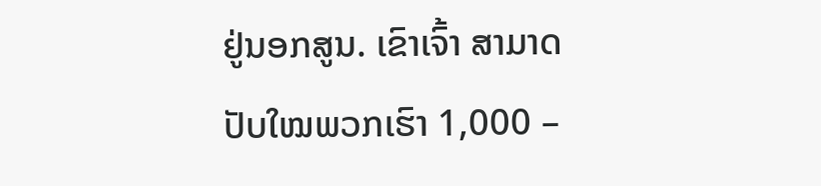ຢູ່ນອກສູນ. ເຂົາເຈົ້າ ສາມາດ
ປັບໃໝພວກເຮົາ 1,000 –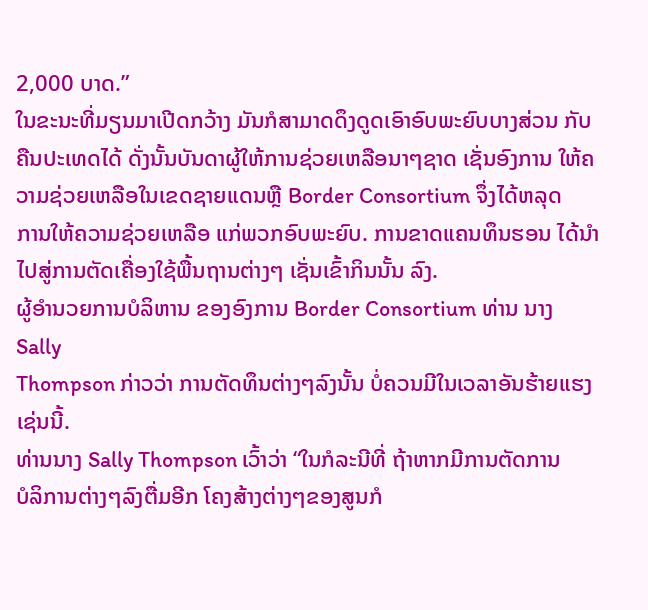2,000 ບາດ.”
ໃນຂະນະທີ່ມຽນມາເປີດກວ້າງ ມັນກໍສາມາດດຶງດູດເອົາອົບພະຍົບບາງສ່ວນ ກັບຄືນປະເທດໄດ້ ດັ່ງນັ້ນບັນດາຜູ້ໃຫ້ການຊ່ວຍເຫລືອນາໆຊາດ ເຊັ່ນອົງການ ໃຫ້ຄວາມຊ່ວຍເຫລືອໃນເຂດຊາຍແດນຫຼື Border Consortium ຈຶ່ງໄດ້ຫລຸດ
ການໃຫ້ຄວາມຊ່ວຍເຫລືອ ແກ່ພວກອົບພະຍົບ. ການຂາດແຄນທຶນຮອນ ໄດ້ນຳ
ໄປສູ່ການຕັດເຄື່ອງໃຊ້ພື້ນຖານຕ່າງໆ ເຊັ່ນເຂົ້າກິນນັ້ນ ລົງ.
ຜູ້ອຳນວຍການບໍລິຫານ ຂອງອົງການ Border Consortium ທ່ານ ນາງ Sally
Thompson ກ່າວວ່າ ການຕັດທຶນຕ່າງໆລົງນັ້ນ ບໍ່ຄວນມີໃນເວລາອັນຮ້າຍແຮງ
ເຊ່ນນີ້.
ທ່ານນາງ Sally Thompson ເວົ້າວ່າ “ໃນກໍລະນີທີ່ ຖ້າຫາກມີການຕັດການ
ບໍລິການຕ່າງໆລົງຕື່ມອີກ ໂຄງສ້າງຕ່າງໆຂອງສູນກໍ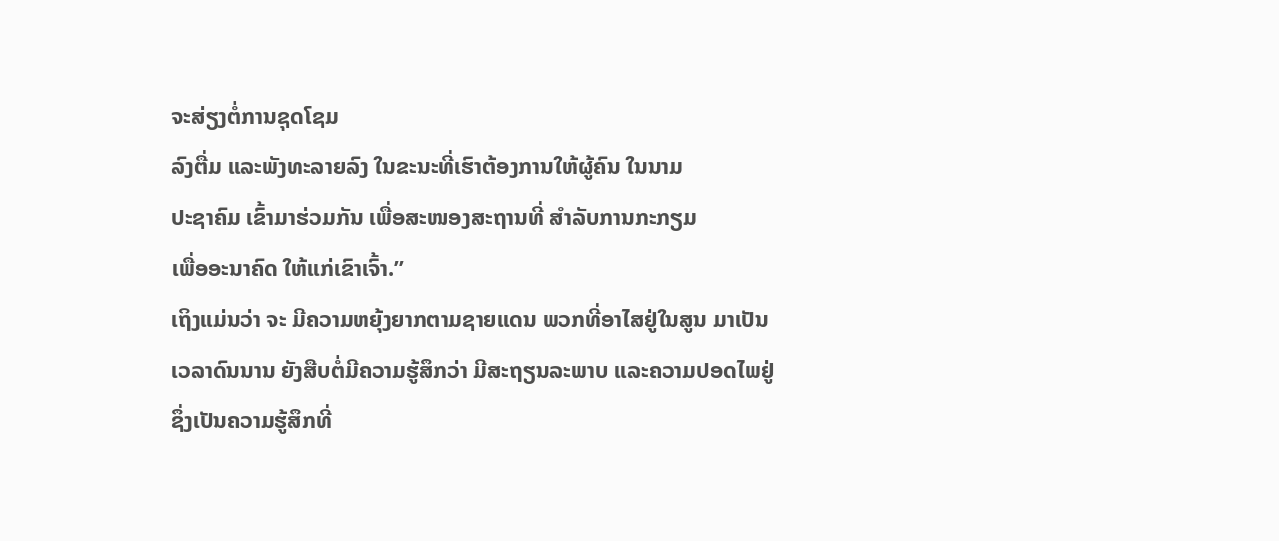ຈະສ່ຽງຕໍ່ການຊຸດໂຊມ
ລົງຕື່ມ ແລະພັງທະລາຍລົງ ໃນຂະນະທີ່ເຮົາຕ້ອງການໃຫ້ຜູ້ຄົນ ໃນນາມ
ປະຊາຄົມ ເຂົ້າມາຮ່ວມກັນ ເພື່ອສະໜອງສະຖານທີ່ ສຳລັບການກະກຽມ
ເພື່ອອະນາຄົດ ໃຫ້ແກ່ເຂົາເຈົ້າ.”
ເຖິງແມ່ນວ່າ ຈະ ມີຄວາມຫຍຸ້ງຍາກຕາມຊາຍແດນ ພວກທີ່ອາໄສຢູ່ໃນສູນ ມາເປັນ
ເວລາດົນນານ ຍັງສືບຕໍ່ມີຄວາມຮູ້ສຶກວ່າ ມີສະຖຽນລະພາບ ແລະຄວາມປອດໄພຢູ່
ຊຶ່ງເປັນຄວາມຮູ້ສຶກທີ່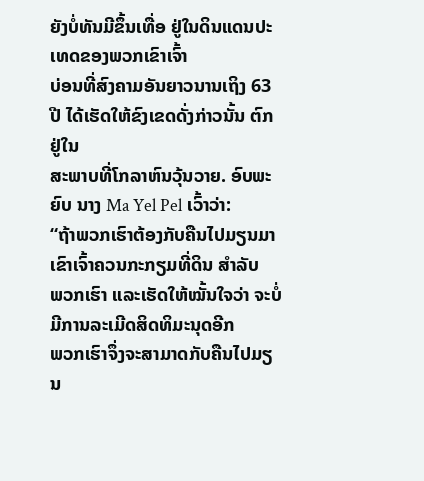ຍັງບໍ່ທັນມີຂຶ້ນເທື່ອ ຢູ່ໃນດິນແດນປະເທດຂອງພວກເຂົາເຈົ້າ
ບ່ອນທີ່ສົງຄາມອັນຍາວນານເຖິງ 63 ປີ ໄດ້ເຮັດໃຫ້ຂົງເຂດດັ່ງກ່າວນັ້ນ ຕົກຢູ່ໃນ
ສະພາບທີ່ໂກລາຫົນວຸ້ນວາຍ. ອົບພະຍົບ ນາງ Ma Yel Pel ເວົ້າວ່າ:
“ຖ້າພວກເຮົາຕ້ອງກັບຄືນໄປມຽນມາ ເຂົາເຈົ້າຄວນກະກຽມທີ່ດິນ ສຳລັບ
ພວກເຮົາ ແລະເຮັດໃຫ້ໝັ້ນໃຈວ່າ ຈະບໍ່ມີການລະເມີດສິດທິມະນຸດອີກ
ພວກເຮົາຈຶ່ງຈະສາມາດກັບຄືນໄປມຽນ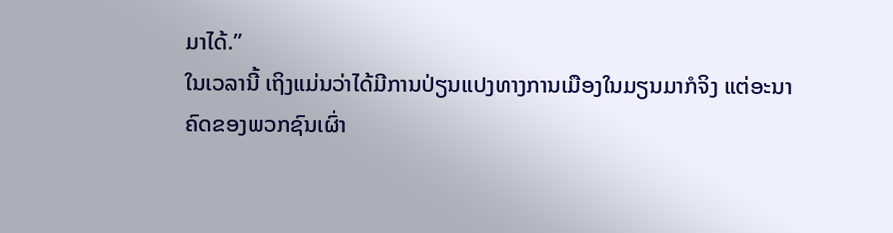ມາໄດ້.”
ໃນເວລານີ້ ເຖິງແມ່ນວ່າໄດ້ມີການປ່ຽນແປງທາງການເມືອງໃນມຽນມາກໍຈິງ ແຕ່ອະນາ
ຄົດຂອງພວກຊົນເຜົ່າ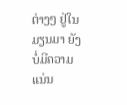ຕ່າງໆ ຢູ່ໃນມຽນມາ ຍັງບໍ່ມີຄວາມແນ່ນ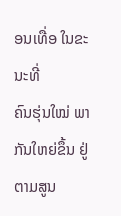ອນເທື່ອ ໃນຂະນະທີ່
ຄົນຮຸ່ນໃໝ່ ພາກັນໃຫຍ່ຂຶ້ນ ຢູ່ຕາມສູນ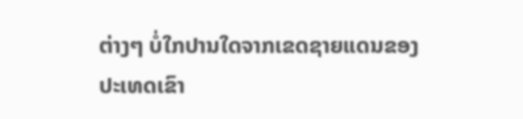ຕ່າງໆ ບໍ່ໃກປານໃດຈາກເຂດຊາຍແດນຂອງ
ປະເທດເຂົາ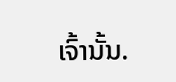ເຈົ້ານັ້ນ.